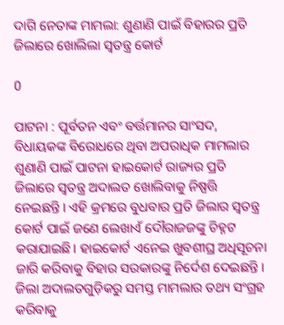ଦାଗି ନେତାଙ୍କ ମାମଲା: ଶୁଣାଣି ପାଇଁ ବିହାରର ପ୍ରତି ଜିଲାରେ ଖୋଲିଲା ସ୍ୱତନ୍ତ୍ର କୋର୍ଟ

0

ପାଟନା : ପୂର୍ବତନ ଏବଂ ବର୍ତ୍ତମାନର ସାଂସଦ, ବିଧାୟକଙ୍କ ବିରୋଧରେ ଥିବା ଅପରାଧିକ ମାମଲାର ଶୁଣାଣି ପାଇଁ ପାଟନା ହାଇକୋର୍ଟ ରାଜ୍ୟର ପ୍ରତି ଜିଲାରେ ସ୍ୱତନ୍ତ୍ର ଅଦାଲତ ଖୋଲିବାକୁ ନିଷ୍ପତ୍ତି ନେଇଛନ୍ତି। ଏହି କ୍ରମରେ ବୁଧବାର ପ୍ରତି ଜିଲାର ସ୍ୱତନ୍ତ୍ର କୋର୍ଟ ପାଇଁ ଜଣେ ଲେଖାଏଁ ଦୌରାଜଜଙ୍କୁ ଚିହ୍ନଟ କରାଯାଇଛି। ହାଇକୋର୍ଟ ଏନେଇ ଖୁବଶୀଘ୍ର ଅଧିସୂଚନା ଜାରି କରିବାକୁ ବିହାର ସରକାରଙ୍କୁ ନିର୍ଦେଶ ଦେଇଛନ୍ତି। ଜିଲା ଅଦାଲତଗୁଡ଼ିକରୁ ସମସ୍ତ ମାମଲାର ତଥ୍ୟ ସଂଗ୍ରହ କରିବାକୁ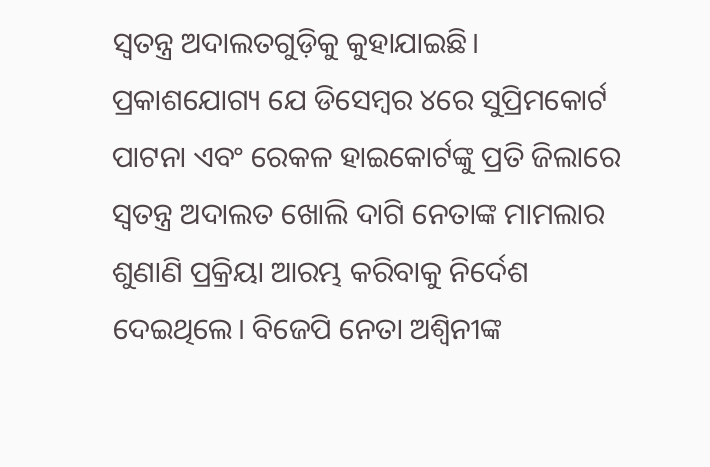ସ୍ୱତନ୍ତ୍ର ଅଦାଲତଗୁଡ଼ିକୁ କୁହାଯାଇଛି।
ପ୍ରକାଶଯୋଗ୍ୟ ଯେ ଡିସେମ୍ବର ୪ରେ ସୁପ୍ରିମକୋର୍ଟ ପାଟନା ଏବଂ ରେକଳ ହାଇକୋର୍ଟଙ୍କୁ ପ୍ରତି ଜିଲାରେ ସ୍ୱତନ୍ତ୍ର ଅଦାଲତ ଖୋଲି ଦାଗି ନେତାଙ୍କ ମାମଲାର ଶୁଣାଣି ପ୍ରକ୍ରିୟା ଆରମ୍ଭ କରିବାକୁ ନିର୍ଦେଶ ଦେଇଥିଲେ। ବିଜେପି ନେତା ଅଶ୍ୱିନୀଙ୍କ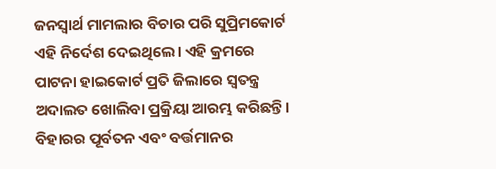ଜନସ୍ୱାର୍ଥ ମାମଲାର ବିଚାର ପରି ସୁପ୍ରିମକୋର୍ଟ ଏହି ନିର୍ଦେଶ ଦେଇଥିଲେ। ଏହି କ୍ରମରେ ପାଟନା ହାଇକୋର୍ଟ ପ୍ରତି ଜିଲାରେ ସ୍ୱତନ୍ତ୍ର ଅଦାଲତ ଖୋଲିବା ପ୍ରକ୍ରିୟା ଆରମ୍ଭ କରିଛନ୍ତି। ବିହାରର ପୂର୍ବତନ ଏବଂ ବର୍ତ୍ତମାନର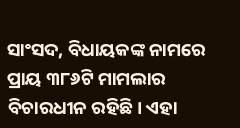ସାଂସଦ, ବିଧାୟକଙ୍କ ନାମରେ ପ୍ରାୟ ୩୮୬ଟି ମାମଲାର ବିଚାରଧୀନ ରହିଛି। ଏହା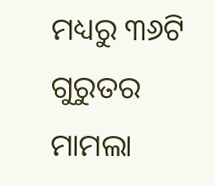ମଧ୍ୟରୁ ୩୬ଟି ଗୁରୁତର ମାମଲା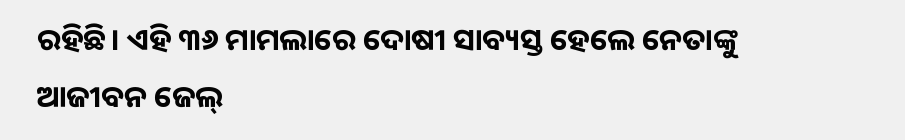ରହିଛି। ଏହି ୩୬ ମାମଲାରେ ଦୋଷୀ ସାବ୍ୟସ୍ତ ହେଲେ ନେତାଙ୍କୁ ଆଜୀବନ ଜେଲ୍‍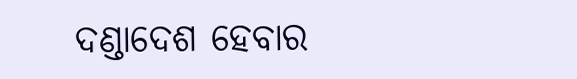ଦଣ୍ଡାଦେଶ ହେବାର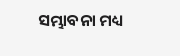ସମ୍ଭାବନା ମଧ୍ୟ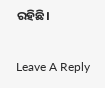ରହିଛି।

Leave A Reply